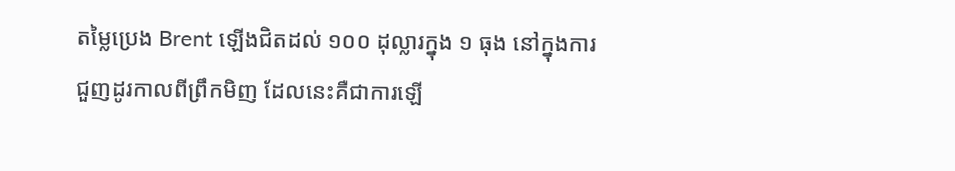តម្លៃប្រេង Brent ឡើងជិតដល់ ១០០ ដុល្លារក្នុង ១ ធុង នៅក្នុងការជួញដូរកាលពីព្រឹកមិញ ដែលនេះគឺជាការឡើ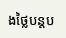ងថ្លៃបន្តប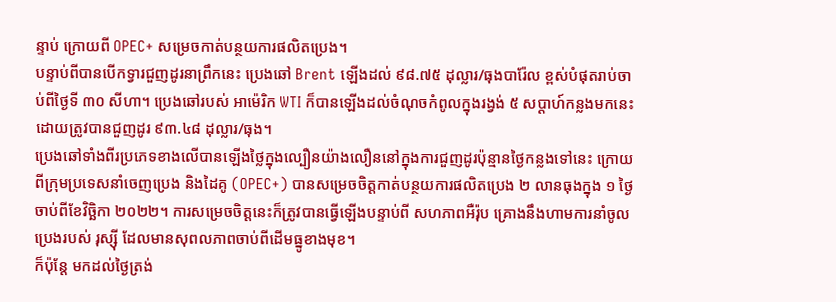ន្ទាប់ ក្រោយពី OPEC+ សម្រេចកាត់បន្ថយការផលិតប្រេង។
បន្ទាប់ពីបានបើកទ្វារជួញដូរនាព្រឹកនេះ ប្រេងឆៅ Brent ឡើងដល់ ៩៨.៧៥ ដុល្លារ/ធុងបារ៉ែល ខ្ពស់បំផុតរាប់ចាប់ពីថ្ងៃទី ៣០ សីហា។ ប្រេងឆៅរបស់ អាម៉េរិក WTI ក៏បានឡើងដល់ចំណុចកំពូលក្នុងរង្វង់ ៥ សប្ដាហ៍កន្លងមកនេះ ដោយត្រូវបានជួញដូរ ៩៣.៤៨ ដុល្លារ/ធុង។
ប្រេងឆៅទាំងពីរប្រភេទខាងលើបានឡើងថ្លៃក្នុងល្បឿនយ៉ាងលឿននៅក្នុងការជួញដូរប៉ុន្មានថ្ងៃកន្លងទៅនេះ ក្រោយពីក្រុមប្រទេសនាំចេញប្រេង និងដៃគូ (OPEC+) បានសម្រេចចិត្តកាត់បន្ថយការផលិតប្រេង ២ លានធុងក្នុង ១ ថ្ងៃ ចាប់ពីខែវិច្ឆិកា ២០២២។ ការសម្រេចចិត្តនេះក៏ត្រូវបានធ្វើឡើងបន្ទាប់ពី សហភាពអឺរ៉ុប គ្រោងនឹងហាមការនាំចូលប្រេងរបស់ រុស្ស៊ី ដែលមានសុពលភាពចាប់ពីដើមធ្នូខាងមុខ។
ក៏ប៉ុន្តែ មកដល់ថ្ងៃត្រង់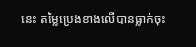នេះ តម្លៃប្រេងខាងលើបានធ្លាក់ចុះ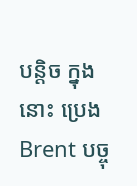បន្តិច ក្នុងនោះ ប្រេង Brent បច្ចុ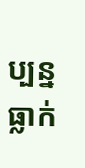ប្បន្នធ្លាក់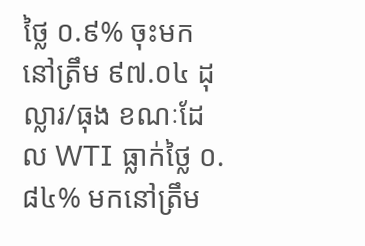ថ្លៃ ០.៩% ចុះមកនៅត្រឹម ៩៧.០៤ ដុល្លារ/ធុង ខណៈដែល WTI ធ្លាក់ថ្លៃ ០.៨៤% មកនៅត្រឹម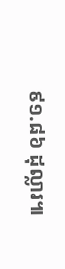៩១.៨៦ ដុល្លារ៕